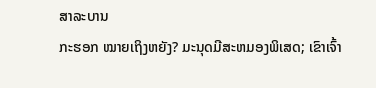ສາລະບານ
ກະຮອກ ໝາຍເຖິງຫຍັງ? ມະນຸດມີສະຫມອງພິເສດ; ເຂົາເຈົ້າ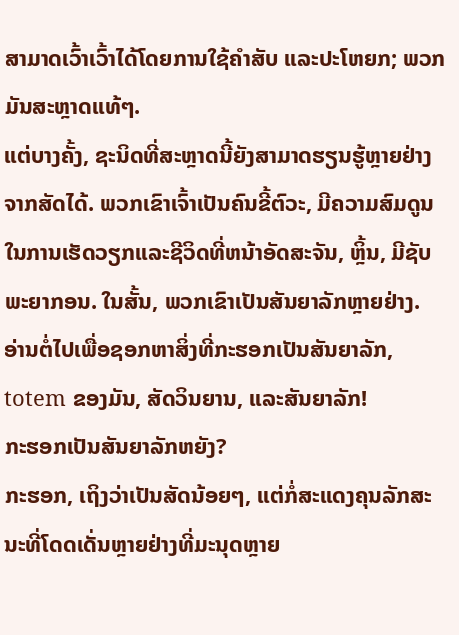ສາມາດເວົ້າເວົ້າໄດ້ໂດຍການໃຊ້ຄຳສັບ ແລະປະໂຫຍກ; ພວກມັນສະຫຼາດແທ້ໆ.
ແຕ່ບາງຄັ້ງ, ຊະນິດທີ່ສະຫຼາດນີ້ຍັງສາມາດຮຽນຮູ້ຫຼາຍຢ່າງຈາກສັດໄດ້. ພວກເຂົາເຈົ້າເປັນຄົນຂີ້ຕົວະ, ມີຄວາມສົມດູນໃນການເຮັດວຽກແລະຊີວິດທີ່ຫນ້າອັດສະຈັນ, ຫຼິ້ນ, ມີຊັບພະຍາກອນ. ໃນສັ້ນ, ພວກເຂົາເປັນສັນຍາລັກຫຼາຍຢ່າງ. ອ່ານຕໍ່ໄປເພື່ອຊອກຫາສິ່ງທີ່ກະຮອກເປັນສັນຍາລັກ, totem ຂອງມັນ, ສັດວິນຍານ, ແລະສັນຍາລັກ!
ກະຮອກເປັນສັນຍາລັກຫຍັງ?
ກະຮອກ, ເຖິງວ່າເປັນສັດນ້ອຍໆ, ແຕ່ກໍ່ສະແດງຄຸນລັກສະນະທີ່ໂດດເດັ່ນຫຼາຍຢ່າງທີ່ມະນຸດຫຼາຍ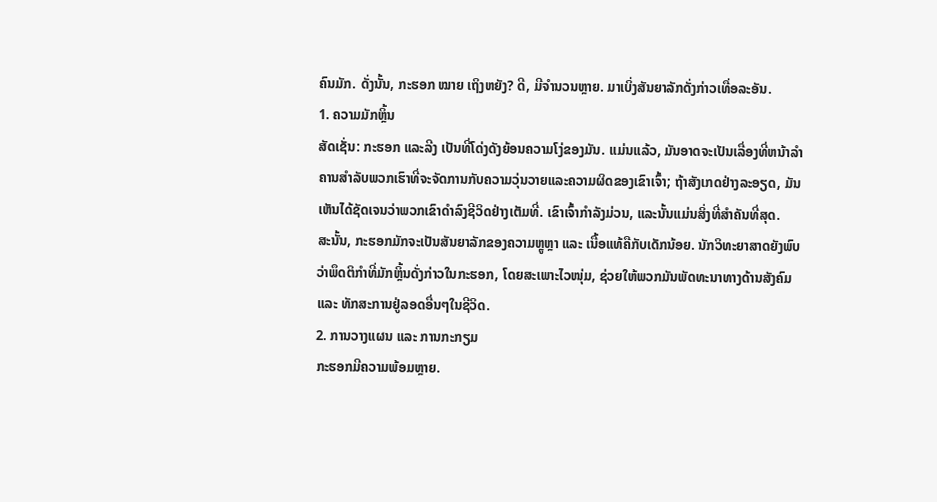ຄົນມັກ. ດັ່ງນັ້ນ, ກະຮອກ ໝາຍ ເຖິງຫຍັງ? ດີ, ມີຈໍານວນຫຼາຍ. ມາເບິ່ງສັນຍາລັກດັ່ງກ່າວເທື່ອລະອັນ.
1. ຄວາມມັກຫຼິ້ນ
ສັດເຊັ່ນ: ກະຮອກ ແລະລີງ ເປັນທີ່ໂດ່ງດັງຍ້ອນຄວາມໂງ່ຂອງມັນ. ແມ່ນແລ້ວ, ມັນອາດຈະເປັນເລື່ອງທີ່ຫນ້າລໍາຄານສໍາລັບພວກເຮົາທີ່ຈະຈັດການກັບຄວາມວຸ່ນວາຍແລະຄວາມຜິດຂອງເຂົາເຈົ້າ; ຖ້າສັງເກດຢ່າງລະອຽດ, ມັນເຫັນໄດ້ຊັດເຈນວ່າພວກເຂົາດໍາລົງຊີວິດຢ່າງເຕັມທີ່. ເຂົາເຈົ້າກຳລັງມ່ວນ, ແລະນັ້ນແມ່ນສິ່ງທີ່ສຳຄັນທີ່ສຸດ.
ສະນັ້ນ, ກະຮອກມັກຈະເປັນສັນຍາລັກຂອງຄວາມຫຼູຫຼາ ແລະ ເນື້ອແທ້ຄືກັບເດັກນ້ອຍ. ນັກວິທະຍາສາດຍັງພົບວ່າພຶດຕິກຳທີ່ມັກຫຼິ້ນດັ່ງກ່າວໃນກະຮອກ, ໂດຍສະເພາະໄວໜຸ່ມ, ຊ່ວຍໃຫ້ພວກມັນພັດທະນາທາງດ້ານສັງຄົມ ແລະ ທັກສະການຢູ່ລອດອື່ນໆໃນຊີວິດ.
2. ການວາງແຜນ ແລະ ການກະກຽມ
ກະຮອກມີຄວາມພ້ອມຫຼາຍ.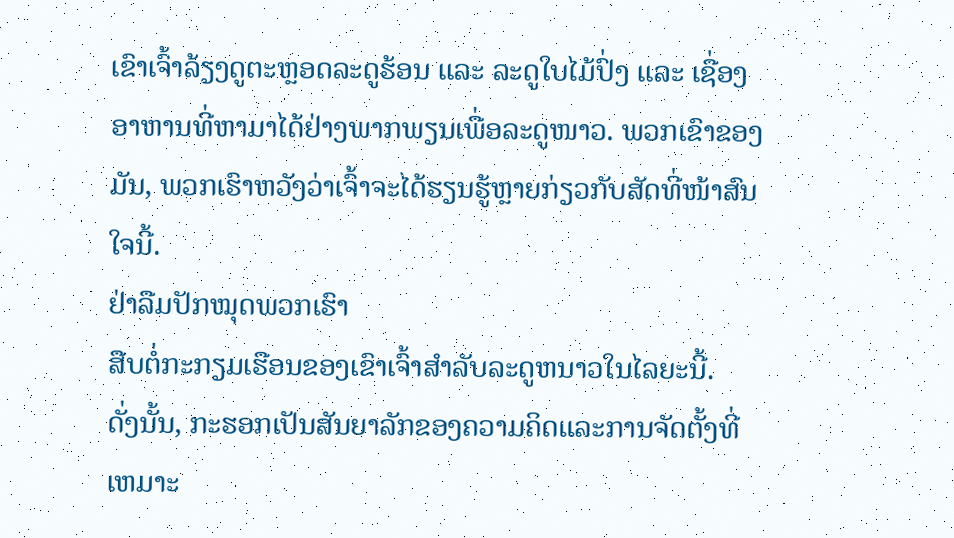ເຂົາເຈົ້າລ້ຽງດູຕະຫຼອດລະດູຮ້ອນ ແລະ ລະດູໃບໄມ້ປົ່ງ ແລະ ເຊື່ອງອາຫານທີ່ຫາມາໄດ້ຢ່າງພາກພຽນເພື່ອລະດູໜາວ. ພວກເຂົາຂອງມັນ, ພວກເຮົາຫວັງວ່າເຈົ້າຈະໄດ້ຮຽນຮູ້ຫຼາຍກ່ຽວກັບສັດທີ່ໜ້າສົນໃຈນີ້.
ຢ່າລືມປັກໝຸດພວກເຮົາ
ສືບຕໍ່ກະກຽມເຮືອນຂອງເຂົາເຈົ້າສໍາລັບລະດູຫນາວໃນໄລຍະນີ້.
ດັ່ງນັ້ນ, ກະຮອກເປັນສັນຍາລັກຂອງຄວາມຄິດແລະການຈັດຕັ້ງທີ່ເຫມາະ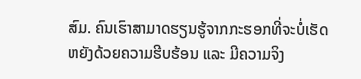ສົມ. ຄົນເຮົາສາມາດຮຽນຮູ້ຈາກກະຮອກທີ່ຈະບໍ່ເຮັດຫຍັງດ້ວຍຄວາມຮີບຮ້ອນ ແລະ ມີຄວາມຈິງ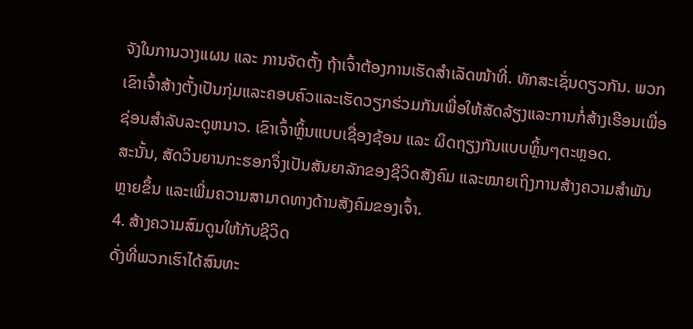ຈັງໃນການວາງແຜນ ແລະ ການຈັດຕັ້ງ ຖ້າເຈົ້າຕ້ອງການເຮັດສຳເລັດໜ້າທີ່. ທັກສະເຊັ່ນດຽວກັນ. ພວກເຂົາເຈົ້າສ້າງຕັ້ງເປັນກຸ່ມແລະຄອບຄົວແລະເຮັດວຽກຮ່ວມກັນເພື່ອໃຫ້ສັດລ້ຽງແລະການກໍ່ສ້າງເຮືອນເພື່ອຊ່ອນສໍາລັບລະດູຫນາວ. ເຂົາເຈົ້າຫຼິ້ນແບບເຊື່ອງຊ້ອນ ແລະ ຜິດຖຽງກັນແບບຫຼິ້ນໆຕະຫຼອດ.
ສະນັ້ນ, ສັດວິນຍານກະຮອກຈຶ່ງເປັນສັນຍາລັກຂອງຊີວິດສັງຄົມ ແລະໝາຍເຖິງການສ້າງຄວາມສໍາພັນຫຼາຍຂຶ້ນ ແລະເພີ່ມຄວາມສາມາດທາງດ້ານສັງຄົມຂອງເຈົ້າ.
4. ສ້າງຄວາມສົມດູນໃຫ້ກັບຊີວິດ
ດັ່ງທີ່ພວກເຮົາໄດ້ສົນທະ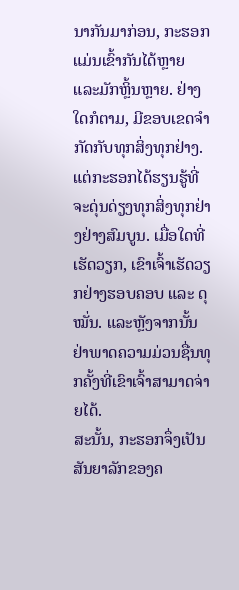ນາກັນມາກ່ອນ, ກະຮອກແມ່ນເຂົ້າກັນໄດ້ຫຼາຍ ແລະມັກຫຼິ້ນຫຼາຍ. ຢ່າງໃດກໍຕາມ, ມີຂອບເຂດຈໍາກັດກັບທຸກສິ່ງທຸກຢ່າງ. ແຕ່ກະຮອກໄດ້ຮຽນຮູ້ທີ່ຈະດຸ່ນດ່ຽງທຸກສິ່ງທຸກຢ່າງຢ່າງສົມບູນ. ເມື່ອໃດທີ່ເຮັດວຽກ, ເຂົາເຈົ້າເຮັດວຽກຢ່າງຮອບຄອບ ແລະ ດຸໝັ່ນ. ແລະຫຼັງຈາກນັ້ນຢ່າພາດຄວາມມ່ວນຊື່ນທຸກຄັ້ງທີ່ເຂົາເຈົ້າສາມາດຈ່າຍໄດ້.
ສະນັ້ນ, ກະຮອກຈຶ່ງເປັນສັນຍາລັກຂອງຄ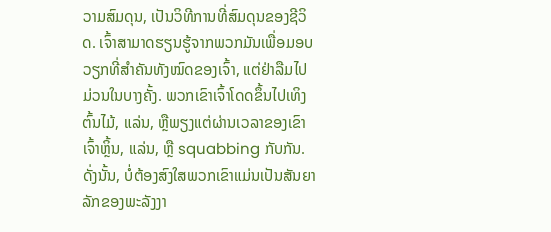ວາມສົມດຸນ, ເປັນວິທີການທີ່ສົມດຸນຂອງຊີວິດ. ເຈົ້າສາມາດຮຽນຮູ້ຈາກພວກມັນເພື່ອມອບວຽກທີ່ສໍາຄັນທັງໝົດຂອງເຈົ້າ, ແຕ່ຢ່າລືມໄປມ່ວນໃນບາງຄັ້ງ. ພວກເຂົາເຈົ້າໂດດຂຶ້ນໄປເທິງຕົ້ນໄມ້, ແລ່ນ, ຫຼືພຽງແຕ່ຜ່ານເວລາຂອງເຂົາເຈົ້າຫຼິ້ນ, ແລ່ນ, ຫຼື squabbing ກັບກັນ. ດັ່ງນັ້ນ, ບໍ່ຕ້ອງສົງໃສພວກເຂົາແມ່ນເປັນສັນຍາລັກຂອງພະລັງງາ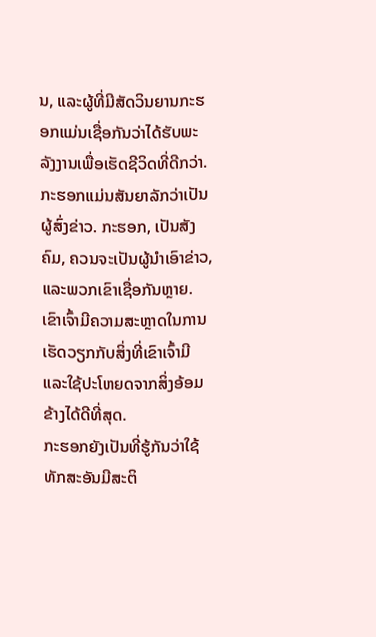ນ, ແລະຜູ້ທີ່ມີສັດວິນຍານກະຮອກແມ່ນເຊື່ອກັນວ່າໄດ້ຮັບພະລັງງານເພື່ອເຮັດຊີວິດທີ່ດີກວ່າ. ກະຮອກແມ່ນສັນຍາລັກວ່າເປັນຜູ້ສົ່ງຂ່າວ. ກະຮອກ, ເປັນສັງຄົມ, ຄວນຈະເປັນຜູ້ນໍາເອົາຂ່າວ, ແລະພວກເຂົາເຊື່ອກັນຫຼາຍ. ເຂົາເຈົ້າມີຄວາມສະຫຼາດໃນການເຮັດວຽກກັບສິ່ງທີ່ເຂົາເຈົ້າມີ ແລະໃຊ້ປະໂຫຍດຈາກສິ່ງອ້ອມຂ້າງໄດ້ດີທີ່ສຸດ.
ກະຮອກຍັງເປັນທີ່ຮູ້ກັນວ່າໃຊ້ທັກສະອັນມີສະຕິ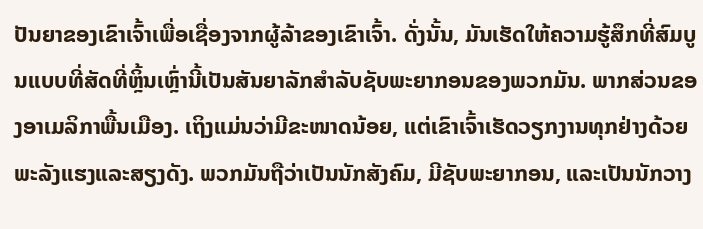ປັນຍາຂອງເຂົາເຈົ້າເພື່ອເຊື່ອງຈາກຜູ້ລ້າຂອງເຂົາເຈົ້າ. ດັ່ງນັ້ນ, ມັນເຮັດໃຫ້ຄວາມຮູ້ສຶກທີ່ສົມບູນແບບທີ່ສັດທີ່ຫຼິ້ນເຫຼົ່ານີ້ເປັນສັນຍາລັກສໍາລັບຊັບພະຍາກອນຂອງພວກມັນ. ພາກສ່ວນຂອງອາເມລິກາພື້ນເມືອງ. ເຖິງແມ່ນວ່າມີຂະໜາດນ້ອຍ, ແຕ່ເຂົາເຈົ້າເຮັດວຽກງານທຸກຢ່າງດ້ວຍພະລັງແຮງແລະສຽງດັງ. ພວກມັນຖືວ່າເປັນນັກສັງຄົມ, ມີຊັບພະຍາກອນ, ແລະເປັນນັກວາງ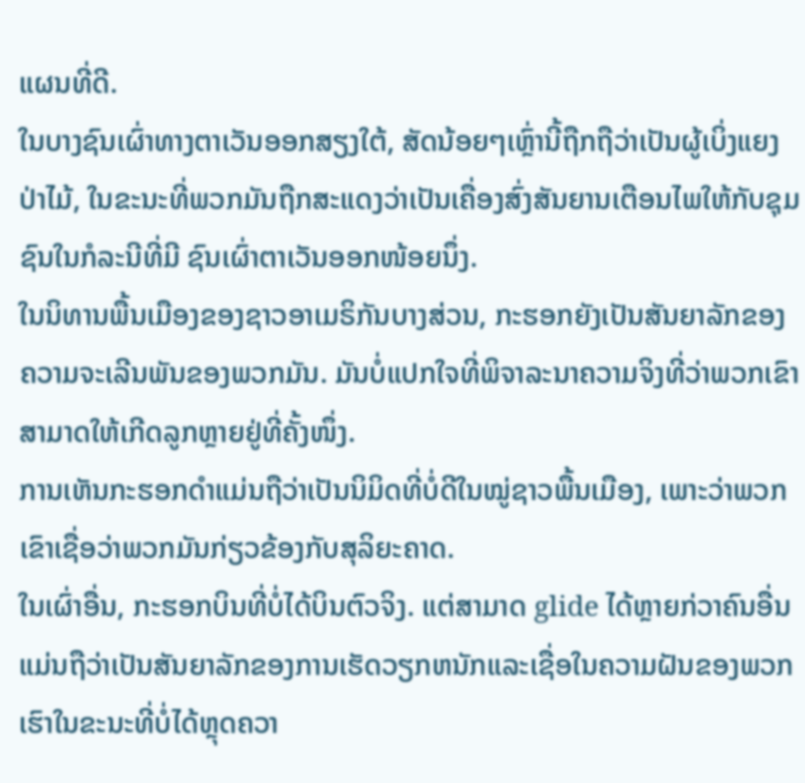ແຜນທີ່ດີ.
ໃນບາງຊົນເຜົ່າທາງຕາເວັນອອກສຽງໃຕ້, ສັດນ້ອຍໆເຫຼົ່ານີ້ຖືກຖືວ່າເປັນຜູ້ເບິ່ງແຍງປ່າໄມ້, ໃນຂະນະທີ່ພວກມັນຖືກສະແດງວ່າເປັນເຄື່ອງສົ່ງສັນຍານເຕືອນໄພໃຫ້ກັບຊຸມຊົນໃນກໍລະນີທີ່ມີ ຊົນເຜົ່າຕາເວັນອອກໜ້ອຍນຶ່ງ.
ໃນນິທານພື້ນເມືອງຂອງຊາວອາເມຣິກັນບາງສ່ວນ, ກະຮອກຍັງເປັນສັນຍາລັກຂອງຄວາມຈະເລີນພັນຂອງພວກມັນ. ມັນບໍ່ແປກໃຈທີ່ພິຈາລະນາຄວາມຈິງທີ່ວ່າພວກເຂົາສາມາດໃຫ້ເກີດລູກຫຼາຍຢູ່ທີ່ຄັ້ງໜຶ່ງ.
ການເຫັນກະຮອກດຳແມ່ນຖືວ່າເປັນນິມິດທີ່ບໍ່ດີໃນໝູ່ຊາວພື້ນເມືອງ, ເພາະວ່າພວກເຂົາເຊື່ອວ່າພວກມັນກ່ຽວຂ້ອງກັບສຸລິຍະຄາດ.
ໃນເຜົ່າອື່ນ, ກະຮອກບິນທີ່ບໍ່ໄດ້ບິນຕົວຈິງ. ແຕ່ສາມາດ glide ໄດ້ຫຼາຍກ່ວາຄົນອື່ນແມ່ນຖືວ່າເປັນສັນຍາລັກຂອງການເຮັດວຽກຫນັກແລະເຊື່ອໃນຄວາມຝັນຂອງພວກເຮົາໃນຂະນະທີ່ບໍ່ໄດ້ຫຼຸດຄວາ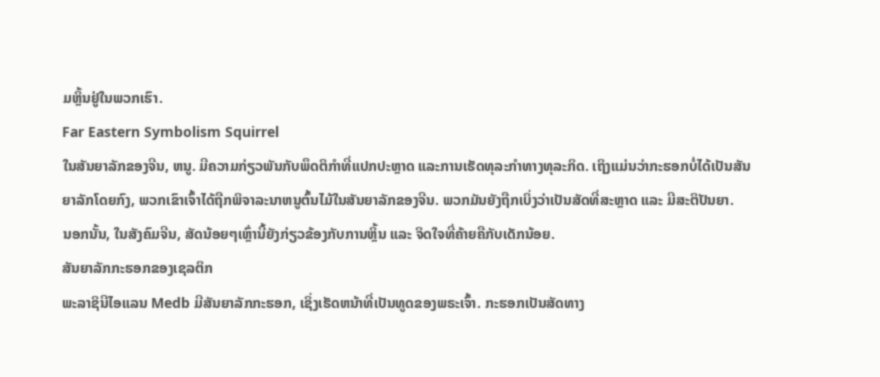ມຫຼິ້ນຢູ່ໃນພວກເຮົາ.
Far Eastern Symbolism Squirrel
ໃນສັນຍາລັກຂອງຈີນ, ຫນູ. ມີຄວາມກ່ຽວພັນກັບພຶດຕິກຳທີ່ແປກປະຫຼາດ ແລະການເຮັດທຸລະກຳທາງທຸລະກິດ. ເຖິງແມ່ນວ່າກະຮອກບໍ່ໄດ້ເປັນສັນຍາລັກໂດຍກົງ, ພວກເຂົາເຈົ້າໄດ້ຖືກພິຈາລະນາຫນູຕົ້ນໄມ້ໃນສັນຍາລັກຂອງຈີນ. ພວກມັນຍັງຖືກເບິ່ງວ່າເປັນສັດທີ່ສະຫຼາດ ແລະ ມີສະຕິປັນຍາ.
ນອກນັ້ນ, ໃນສັງຄົມຈີນ, ສັດນ້ອຍໆເຫຼົ່ານີ້ຍັງກ່ຽວຂ້ອງກັບການຫຼິ້ນ ແລະ ຈິດໃຈທີ່ຄ້າຍຄືກັບເດັກນ້ອຍ.
ສັນຍາລັກກະຮອກຂອງເຊລຕິກ
ພະລາຊິນີໄອແລນ Medb ມີສັນຍາລັກກະຮອກ, ເຊິ່ງເຮັດຫນ້າທີ່ເປັນທູດຂອງພຣະເຈົ້າ. ກະຮອກເປັນສັດທາງ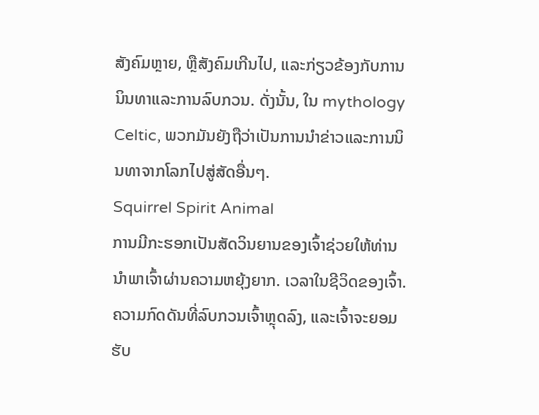ສັງຄົມຫຼາຍ, ຫຼືສັງຄົມເກີນໄປ, ແລະກ່ຽວຂ້ອງກັບການນິນທາແລະການລົບກວນ. ດັ່ງນັ້ນ, ໃນ mythology Celtic, ພວກມັນຍັງຖືວ່າເປັນການນໍາຂ່າວແລະການນິນທາຈາກໂລກໄປສູ່ສັດອື່ນໆ.
Squirrel Spirit Animal
ການມີກະຮອກເປັນສັດວິນຍານຂອງເຈົ້າຊ່ວຍໃຫ້ທ່ານນໍາພາເຈົ້າຜ່ານຄວາມຫຍຸ້ງຍາກ. ເວລາໃນຊີວິດຂອງເຈົ້າ. ຄວາມກົດດັນທີ່ລົບກວນເຈົ້າຫຼຸດລົງ, ແລະເຈົ້າຈະຍອມຮັບ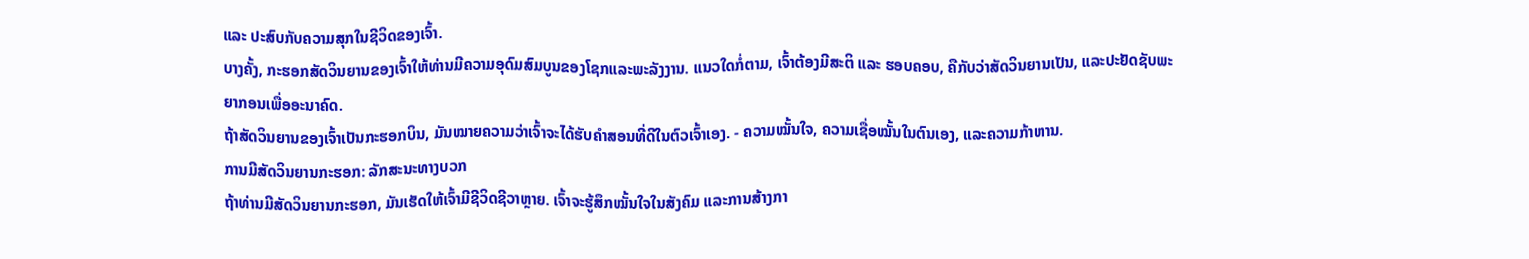ແລະ ປະສົບກັບຄວາມສຸກໃນຊີວິດຂອງເຈົ້າ.
ບາງຄັ້ງ, ກະຮອກສັດວິນຍານຂອງເຈົ້າໃຫ້ທ່ານມີຄວາມອຸດົມສົມບູນຂອງໂຊກແລະພະລັງງານ. ແນວໃດກໍ່ຕາມ, ເຈົ້າຕ້ອງມີສະຕິ ແລະ ຮອບຄອບ, ຄືກັບວ່າສັດວິນຍານເປັນ, ແລະປະຢັດຊັບພະຍາກອນເພື່ອອະນາຄົດ.
ຖ້າສັດວິນຍານຂອງເຈົ້າເປັນກະຮອກບິນ, ມັນໝາຍຄວາມວ່າເຈົ້າຈະໄດ້ຮັບຄຳສອນທີ່ດີໃນຕົວເຈົ້າເອງ. - ຄວາມໝັ້ນໃຈ, ຄວາມເຊື່ອໝັ້ນໃນຕົນເອງ, ແລະຄວາມກ້າຫານ.
ການມີສັດວິນຍານກະຮອກ: ລັກສະນະທາງບວກ
ຖ້າທ່ານມີສັດວິນຍານກະຮອກ, ມັນເຮັດໃຫ້ເຈົ້າມີຊີວິດຊີວາຫຼາຍ. ເຈົ້າຈະຮູ້ສຶກໝັ້ນໃຈໃນສັງຄົມ ແລະການສ້າງກາ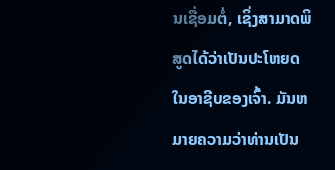ນເຊື່ອມຕໍ່, ເຊິ່ງສາມາດພິສູດໄດ້ວ່າເປັນປະໂຫຍດໃນອາຊີບຂອງເຈົ້າ. ມັນຫມາຍຄວາມວ່າທ່ານເປັນ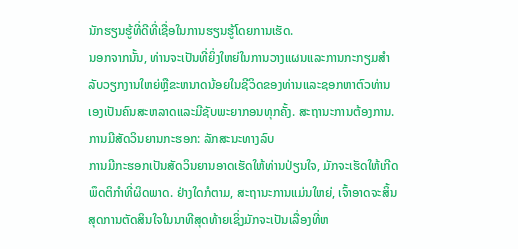ນັກຮຽນຮູ້ທີ່ດີທີ່ເຊື່ອໃນການຮຽນຮູ້ໂດຍການເຮັດ.
ນອກຈາກນັ້ນ, ທ່ານຈະເປັນທີ່ຍິ່ງໃຫຍ່ໃນການວາງແຜນແລະການກະກຽມສໍາລັບວຽກງານໃຫຍ່ຫຼືຂະຫນາດນ້ອຍໃນຊີວິດຂອງທ່ານແລະຊອກຫາຕົວທ່ານເອງເປັນຄົນສະຫລາດແລະມີຊັບພະຍາກອນທຸກຄັ້ງ. ສະຖານະການຕ້ອງການ.
ການມີສັດວິນຍານກະຮອກ: ລັກສະນະທາງລົບ
ການມີກະຮອກເປັນສັດວິນຍານອາດເຮັດໃຫ້ທ່ານປ່ຽນໃຈ, ມັກຈະເຮັດໃຫ້ເກີດພຶດຕິກຳທີ່ຜິດພາດ. ຢ່າງໃດກໍຕາມ, ສະຖານະການແມ່ນໃຫຍ່, ເຈົ້າອາດຈະສິ້ນສຸດການຕັດສິນໃຈໃນນາທີສຸດທ້າຍເຊິ່ງມັກຈະເປັນເລື່ອງທີ່ຫ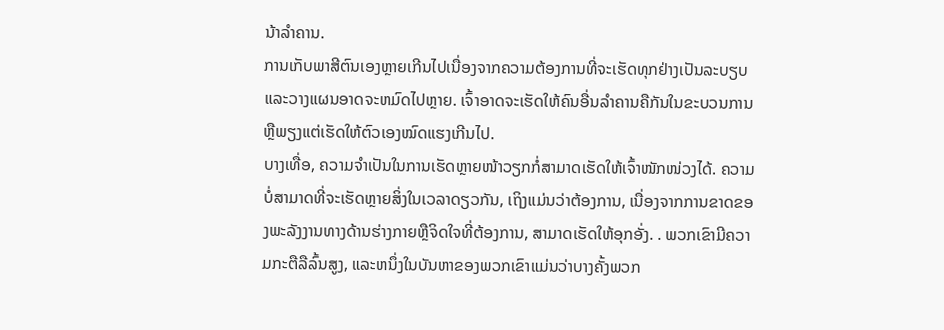ນ້າລໍາຄານ.
ການເກັບພາສີຕົນເອງຫຼາຍເກີນໄປເນື່ອງຈາກຄວາມຕ້ອງການທີ່ຈະເຮັດທຸກຢ່າງເປັນລະບຽບແລະວາງແຜນອາດຈະຫມົດໄປຫຼາຍ. ເຈົ້າອາດຈະເຮັດໃຫ້ຄົນອື່ນລຳຄານຄືກັນໃນຂະບວນການ ຫຼືພຽງແຕ່ເຮັດໃຫ້ຕົວເອງໝົດແຮງເກີນໄປ.
ບາງເທື່ອ, ຄວາມຈຳເປັນໃນການເຮັດຫຼາຍໜ້າວຽກກໍ່ສາມາດເຮັດໃຫ້ເຈົ້າໜັກໜ່ວງໄດ້. ຄວາມບໍ່ສາມາດທີ່ຈະເຮັດຫຼາຍສິ່ງໃນເວລາດຽວກັນ, ເຖິງແມ່ນວ່າຕ້ອງການ, ເນື່ອງຈາກການຂາດຂອງພະລັງງານທາງດ້ານຮ່າງກາຍຫຼືຈິດໃຈທີ່ຕ້ອງການ, ສາມາດເຮັດໃຫ້ອຸກອັ່ງ. . ພວກເຂົາມີຄວາມກະຕືລືລົ້ນສູງ, ແລະຫນຶ່ງໃນບັນຫາຂອງພວກເຂົາແມ່ນວ່າບາງຄັ້ງພວກ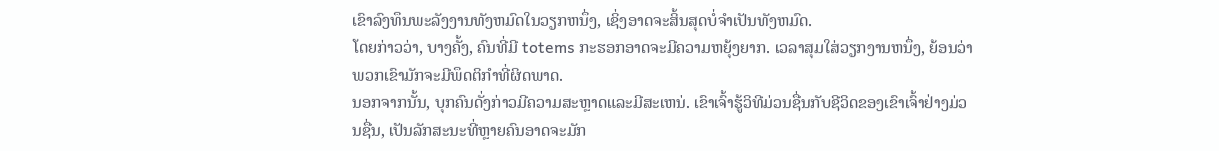ເຂົາລົງທຶນພະລັງງານທັງຫມົດໃນວຽກຫນຶ່ງ, ເຊິ່ງອາດຈະສິ້ນສຸດບໍ່ຈໍາເປັນທັງຫມົດ.
ໂດຍກ່າວວ່າ, ບາງຄັ້ງ, ຄົນທີ່ມີ totems ກະຮອກອາດຈະມີຄວາມຫຍຸ້ງຍາກ. ເວລາສຸມໃສ່ວຽກງານຫນຶ່ງ, ຍ້ອນວ່າພວກເຂົາມັກຈະມີພຶດຕິກໍາທີ່ຜິດພາດ.
ນອກຈາກນັ້ນ, ບຸກຄົນດັ່ງກ່າວມີຄວາມສະຫຼາດແລະມີສະເຫນ່. ເຂົາເຈົ້າຮູ້ວິທີມ່ວນຊື່ນກັບຊີວິດຂອງເຂົາເຈົ້າຢ່າງມ່ວນຊື່ນ, ເປັນລັກສະນະທີ່ຫຼາຍຄົນອາດຈະມັກ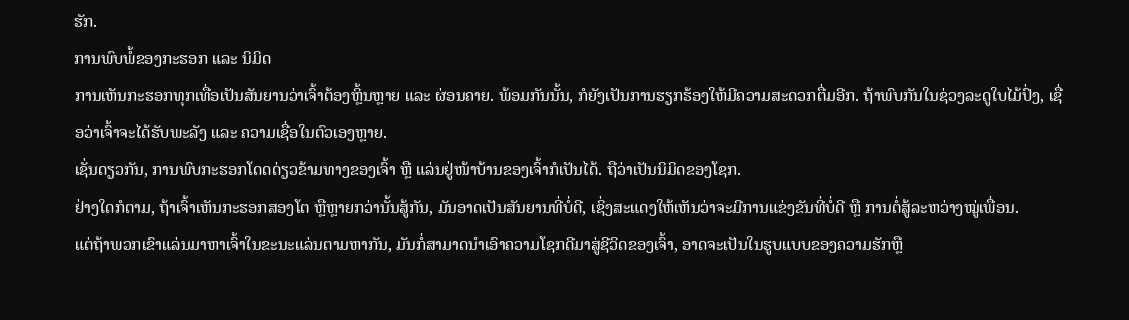ຮັກ.
ການພົບພໍ້ຂອງກະຮອກ ແລະ ນິມິດ
ການເຫັນກະຮອກທຸກເທື່ອເປັນສັນຍານວ່າເຈົ້າຕ້ອງຫຼິ້ນຫຼາຍ ແລະ ຜ່ອນຄາຍ. ພ້ອມກັນນັ້ນ, ກໍຍັງເປັນການຮຽກຮ້ອງໃຫ້ມີຄວາມສະດວກຕື່ມອີກ. ຖ້າພົບກັນໃນຊ່ວງລະດູໃບໄມ້ປົ່ງ, ເຊື່ອວ່າເຈົ້າຈະໄດ້ຮັບພະລັງ ແລະ ຄວາມເຊື່ອໃນຕົວເອງຫຼາຍ.
ເຊັ່ນດຽວກັນ, ການພົບກະຮອກໂດດດ່ຽວຂ້າມທາງຂອງເຈົ້າ ຫຼື ແລ່ນຢູ່ໜ້າບ້ານຂອງເຈົ້າກໍເປັນໄດ້. ຖືວ່າເປັນນິມິດຂອງໂຊກ.
ຢ່າງໃດກໍຕາມ, ຖ້າເຈົ້າເຫັນກະຮອກສອງໂຕ ຫຼືຫຼາຍກວ່ານັ້ນສູ້ກັນ, ມັນອາດເປັນສັນຍານທີ່ບໍ່ດີ, ເຊິ່ງສະແດງໃຫ້ເຫັນວ່າຈະມີການແຂ່ງຂັນທີ່ບໍ່ດີ ຫຼື ການຕໍ່ສູ້ລະຫວ່າງໝູ່ເພື່ອນ.
ແຕ່ຖ້າພວກເຂົາແລ່ນມາຫາເຈົ້າໃນຂະນະແລ່ນຕາມຫາກັນ, ມັນກໍ່ສາມາດນໍາເອົາຄວາມໂຊກດີມາສູ່ຊີວິດຂອງເຈົ້າ, ອາດຈະເປັນໃນຮູບແບບຂອງຄວາມຮັກຫຼື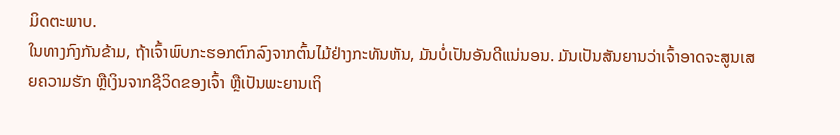ມິດຕະພາບ.
ໃນທາງກົງກັນຂ້າມ, ຖ້າເຈົ້າພົບກະຮອກຕົກລົງຈາກຕົ້ນໄມ້ຢ່າງກະທັນຫັນ, ມັນບໍ່ເປັນອັນດີແນ່ນອນ. ມັນເປັນສັນຍານວ່າເຈົ້າອາດຈະສູນເສຍຄວາມຮັກ ຫຼືເງິນຈາກຊີວິດຂອງເຈົ້າ ຫຼືເປັນພະຍານເຖິ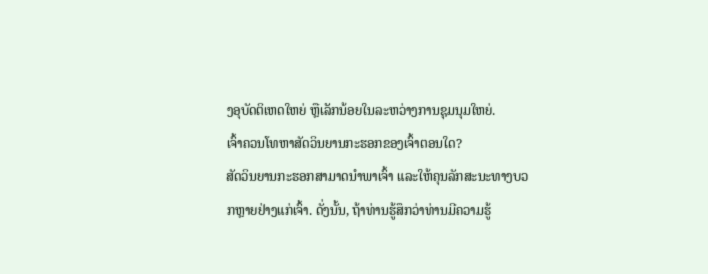ງອຸບັດຕິເຫດໃຫຍ່ ຫຼືເລັກນ້ອຍໃນລະຫວ່າງການຊຸມນຸມໃຫຍ່.
ເຈົ້າຄວນໂທຫາສັດວິນຍານກະຮອກຂອງເຈົ້າຕອນໃດ?
ສັດວິນຍານກະຮອກສາມາດນໍາພາເຈົ້າ ແລະໃຫ້ຄຸນລັກສະນະທາງບວກຫຼາຍຢ່າງແກ່ເຈົ້າ. ດັ່ງນັ້ນ, ຖ້າທ່ານຮູ້ສຶກວ່າທ່ານມີຄວາມຮູ້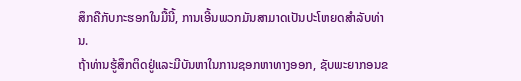ສຶກຄືກັບກະຮອກໃນມື້ນີ້, ການເອີ້ນພວກມັນສາມາດເປັນປະໂຫຍດສໍາລັບທ່ານ.
ຖ້າທ່ານຮູ້ສຶກຕິດຢູ່ແລະມີບັນຫາໃນການຊອກຫາທາງອອກ, ຊັບພະຍາກອນຂ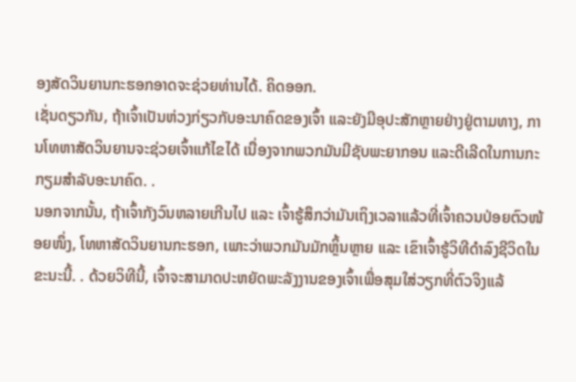ອງສັດວິນຍານກະຮອກອາດຈະຊ່ວຍທ່ານໄດ້. ຄິດອອກ.
ເຊັ່ນດຽວກັນ, ຖ້າເຈົ້າເປັນຫ່ວງກ່ຽວກັບອະນາຄົດຂອງເຈົ້າ ແລະຍັງມີອຸປະສັກຫຼາຍຢ່າງຢູ່ຕາມທາງ, ການໂທຫາສັດວິນຍານຈະຊ່ວຍເຈົ້າແກ້ໄຂໄດ້ ເນື່ອງຈາກພວກມັນມີຊັບພະຍາກອນ ແລະດີເລີດໃນການກະກຽມສຳລັບອະນາຄົດ. .
ນອກຈາກນັ້ນ, ຖ້າເຈົ້າກັງວົນຫລາຍເກີນໄປ ແລະ ເຈົ້າຮູ້ສຶກວ່າມັນເຖິງເວລາແລ້ວທີ່ເຈົ້າຄວນປ່ອຍຕົວໜ້ອຍໜຶ່ງ, ໂທຫາສັດວິນຍານກະຮອກ, ເພາະວ່າພວກມັນມັກຫຼິ້ນຫຼາຍ ແລະ ເຂົາເຈົ້າຮູ້ວິທີດຳລົງຊີວິດໃນຂະນະນີ້. . ດ້ວຍວິທີນີ້, ເຈົ້າຈະສາມາດປະຫຍັດພະລັງງານຂອງເຈົ້າເພື່ອສຸມໃສ່ວຽກທີ່ຕົວຈິງແລ້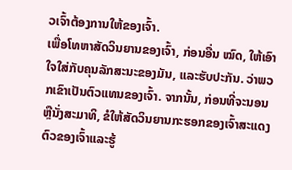ວເຈົ້າຕ້ອງການໃຫ້ຂອງເຈົ້າ.
ເພື່ອໂທຫາສັດວິນຍານຂອງເຈົ້າ, ກ່ອນອື່ນ ໝົດ, ໃຫ້ເອົາໃຈໃສ່ກັບຄຸນລັກສະນະຂອງມັນ, ແລະຮັບປະກັນ. ວ່າພວກເຂົາເປັນຕົວແທນຂອງເຈົ້າ. ຈາກນັ້ນ, ກ່ອນທີ່ຈະນອນຫຼືນັ່ງສະມາທິ, ຂໍໃຫ້ສັດວິນຍານກະຮອກຂອງເຈົ້າສະແດງຕົວຂອງເຈົ້າແລະຮູ້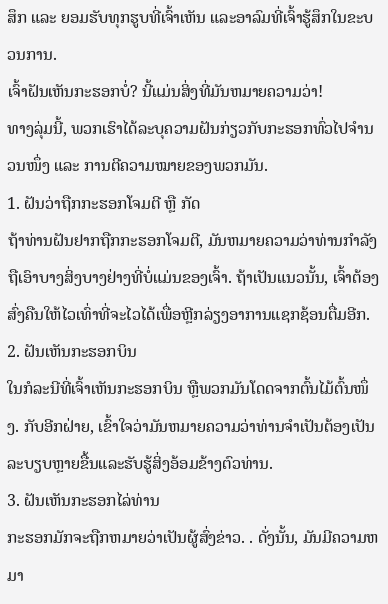ສຶກ ແລະ ຍອມຮັບທຸກຮູບທີ່ເຈົ້າເຫັນ ແລະອາລົມທີ່ເຈົ້າຮູ້ສຶກໃນຂະບວນການ.
ເຈົ້າຝັນເຫັນກະຮອກບໍ່? ນີ້ແມ່ນສິ່ງທີ່ມັນຫມາຍຄວາມວ່າ!
ທາງລຸ່ມນີ້, ພວກເຮົາໄດ້ລະບຸຄວາມຝັນກ່ຽວກັບກະຮອກທົ່ວໄປຈຳນວນໜຶ່ງ ແລະ ການຕີຄວາມໝາຍຂອງພວກມັນ.
1. ຝັນວ່າຖືກກະຮອກໂຈມຕີ ຫຼື ກັດ
ຖ້າທ່ານຝັນຢາກຖືກກະຮອກໂຈມຕີ, ມັນຫມາຍຄວາມວ່າທ່ານກໍາລັງຖືເອົາບາງສິ່ງບາງຢ່າງທີ່ບໍ່ແມ່ນຂອງເຈົ້າ. ຖ້າເປັນແນວນັ້ນ, ເຈົ້າຕ້ອງສົ່ງຄືນໃຫ້ໄວເທົ່າທີ່ຈະໄວໄດ້ເພື່ອຫຼີກລ່ຽງອາການແຊກຊ້ອນຕື່ມອີກ.
2. ຝັນເຫັນກະຮອກບິນ
ໃນກໍລະນີທີ່ເຈົ້າເຫັນກະຮອກບິນ ຫຼືພວກມັນໂດດຈາກຕົ້ນໄມ້ຕົ້ນໜຶ່ງ. ກັບອີກຝ່າຍ, ເຂົ້າໃຈວ່າມັນຫມາຍຄວາມວ່າທ່ານຈໍາເປັນຕ້ອງເປັນລະບຽບຫຼາຍຂື້ນແລະຮັບຮູ້ສິ່ງອ້ອມຂ້າງຕົວທ່ານ.
3. ຝັນເຫັນກະຮອກໄລ່ທ່ານ
ກະຮອກມັກຈະຖືກຫມາຍວ່າເປັນຜູ້ສົ່ງຂ່າວ. . ດັ່ງນັ້ນ, ມັນມີຄວາມຫມາ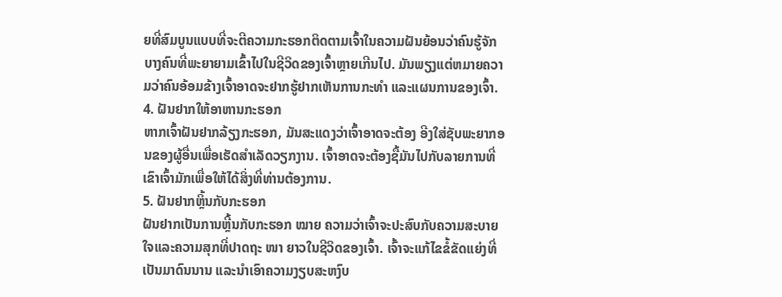ຍທີ່ສົມບູນແບບທີ່ຈະຕີຄວາມກະຮອກຕິດຕາມເຈົ້າໃນຄວາມຝັນຍ້ອນວ່າຄົນຮູ້ຈັກບາງຄົນທີ່ພະຍາຍາມເຂົ້າໄປໃນຊີວິດຂອງເຈົ້າຫຼາຍເກີນໄປ. ມັນພຽງແຕ່ຫມາຍຄວາມວ່າຄົນອ້ອມຂ້າງເຈົ້າອາດຈະຢາກຮູ້ຢາກເຫັນການກະທຳ ແລະແຜນການຂອງເຈົ້າ.
4. ຝັນຢາກໃຫ້ອາຫານກະຮອກ
ຫາກເຈົ້າຝັນຢາກລ້ຽງກະຮອກ, ມັນສະແດງວ່າເຈົ້າອາດຈະຕ້ອງ ອີງໃສ່ຊັບພະຍາກອນຂອງຜູ້ອື່ນເພື່ອເຮັດສໍາເລັດວຽກງານ. ເຈົ້າອາດຈະຕ້ອງຊື້ມັນໄປກັບລາຍການທີ່ເຂົາເຈົ້າມັກເພື່ອໃຫ້ໄດ້ສິ່ງທີ່ທ່ານຕ້ອງການ.
5. ຝັນຢາກຫຼິ້ນກັບກະຮອກ
ຝັນຢາກເປັນການຫຼີ້ນກັບກະຮອກ ໝາຍ ຄວາມວ່າເຈົ້າຈະປະສົບກັບຄວາມສະບາຍໃຈແລະຄວາມສຸກທີ່ປາດຖະ ໜາ ຍາວໃນຊີວິດຂອງເຈົ້າ. ເຈົ້າຈະແກ້ໄຂຂໍ້ຂັດແຍ່ງທີ່ເປັນມາດົນນານ ແລະນໍາເອົາຄວາມງຽບສະຫງົບ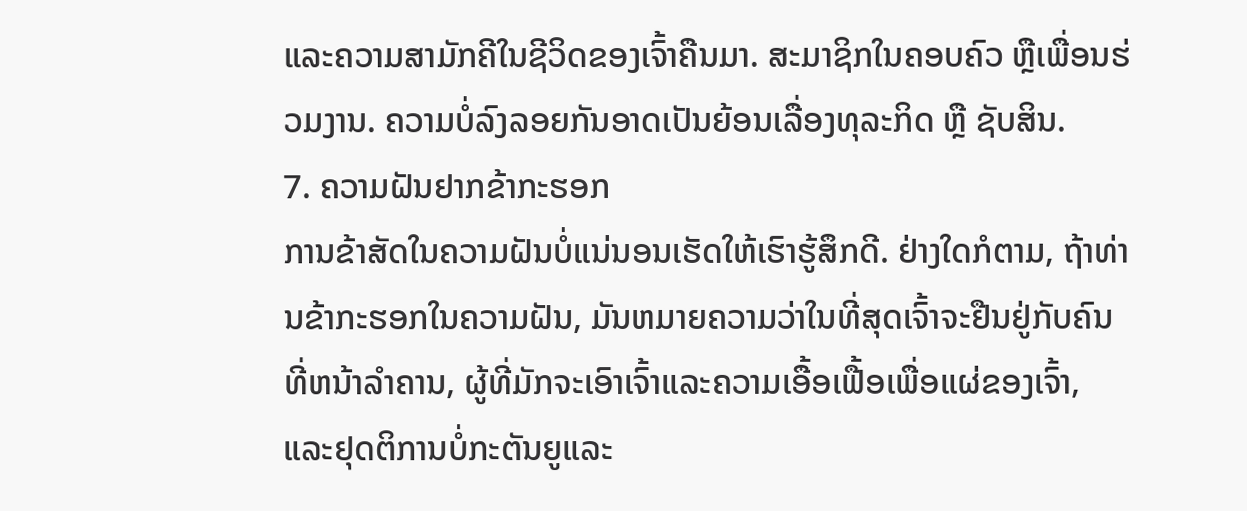ແລະຄວາມສາມັກຄີໃນຊີວິດຂອງເຈົ້າຄືນມາ. ສະມາຊິກໃນຄອບຄົວ ຫຼືເພື່ອນຮ່ວມງານ. ຄວາມບໍ່ລົງລອຍກັນອາດເປັນຍ້ອນເລື່ອງທຸລະກິດ ຫຼື ຊັບສິນ.
7. ຄວາມຝັນຢາກຂ້າກະຮອກ
ການຂ້າສັດໃນຄວາມຝັນບໍ່ແນ່ນອນເຮັດໃຫ້ເຮົາຮູ້ສຶກດີ. ຢ່າງໃດກໍຕາມ, ຖ້າທ່ານຂ້າກະຮອກໃນຄວາມຝັນ, ມັນຫມາຍຄວາມວ່າໃນທີ່ສຸດເຈົ້າຈະຢືນຢູ່ກັບຄົນທີ່ຫນ້າລໍາຄານ, ຜູ້ທີ່ມັກຈະເອົາເຈົ້າແລະຄວາມເອື້ອເຟື້ອເພື່ອແຜ່ຂອງເຈົ້າ, ແລະຢຸດຕິການບໍ່ກະຕັນຍູແລະ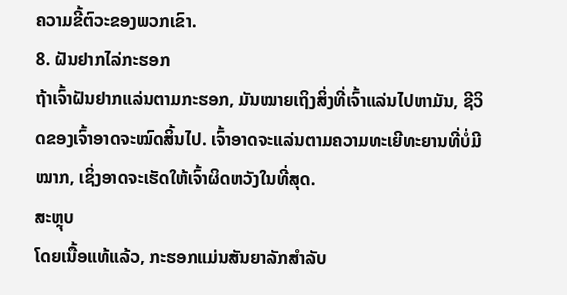ຄວາມຂີ້ຕົວະຂອງພວກເຂົາ.
8. ຝັນຢາກໄລ່ກະຮອກ
ຖ້າເຈົ້າຝັນຢາກແລ່ນຕາມກະຮອກ, ມັນໝາຍເຖິງສິ່ງທີ່ເຈົ້າແລ່ນໄປຫາມັນ, ຊີວິດຂອງເຈົ້າອາດຈະໝົດສິ້ນໄປ. ເຈົ້າອາດຈະແລ່ນຕາມຄວາມທະເຍີທະຍານທີ່ບໍ່ມີໝາກ, ເຊິ່ງອາດຈະເຮັດໃຫ້ເຈົ້າຜິດຫວັງໃນທີ່ສຸດ.
ສະຫຼຸບ
ໂດຍເນື້ອແທ້ແລ້ວ, ກະຮອກແມ່ນສັນຍາລັກສໍາລັບ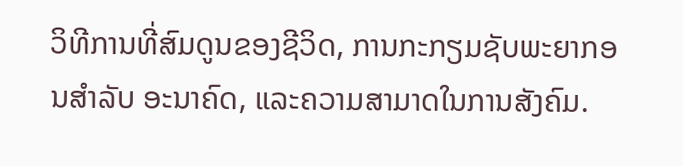ວິທີການທີ່ສົມດູນຂອງຊີວິດ, ການກະກຽມຊັບພະຍາກອນສໍາລັບ ອະນາຄົດ, ແລະຄວາມສາມາດໃນການສັງຄົມ.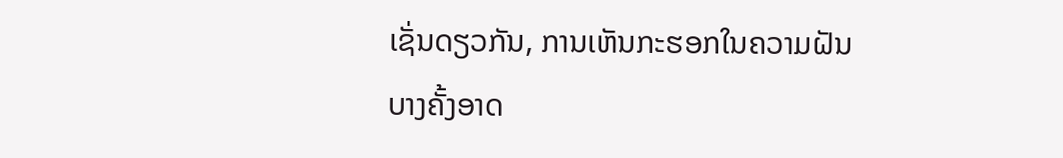ເຊັ່ນດຽວກັນ, ການເຫັນກະຮອກໃນຄວາມຝັນບາງຄັ້ງອາດ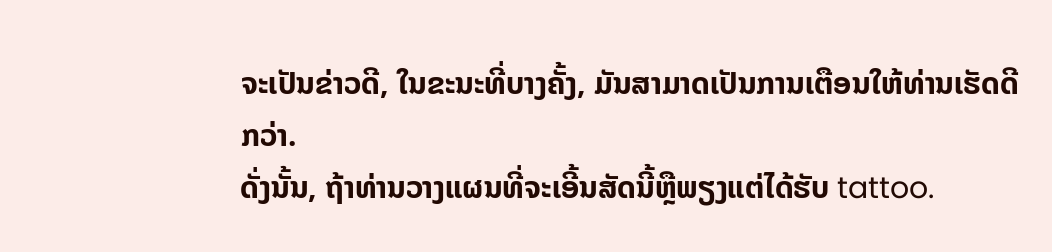ຈະເປັນຂ່າວດີ, ໃນຂະນະທີ່ບາງຄັ້ງ, ມັນສາມາດເປັນການເຕືອນໃຫ້ທ່ານເຮັດດີກວ່າ.
ດັ່ງນັ້ນ, ຖ້າທ່ານວາງແຜນທີ່ຈະເອີ້ນສັດນີ້ຫຼືພຽງແຕ່ໄດ້ຮັບ tattoo.